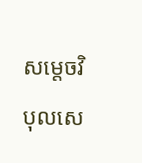សម្តេចវិបុលសេ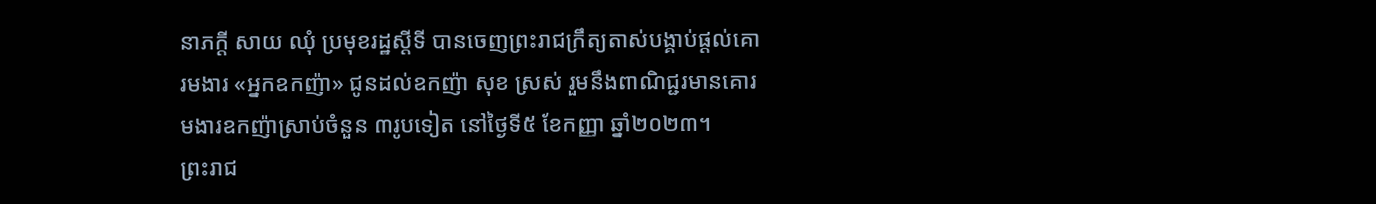នាភក្តី សាយ ឈុំ ប្រមុខរដ្ឋស្តីទី បានចេញព្រះរាជក្រឹត្យតាស់បង្គាប់ផ្តល់គោរមងារ «អ្នកឧកញ៉ា» ជូនដល់ឧកញ៉ា សុខ ស្រស់ រួមនឹងពាណិជ្ជរមានគោរមងារឧកញ៉ាស្រាប់ចំនួន ៣រូបទៀត នៅថ្ងៃទី៥ ខែកញ្ញា ឆ្នាំ២០២៣។
ព្រះរាជ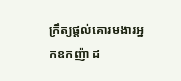ក្រឹត្យផ្តល់គោរមងារអ្នកឧកញ៉ា ដ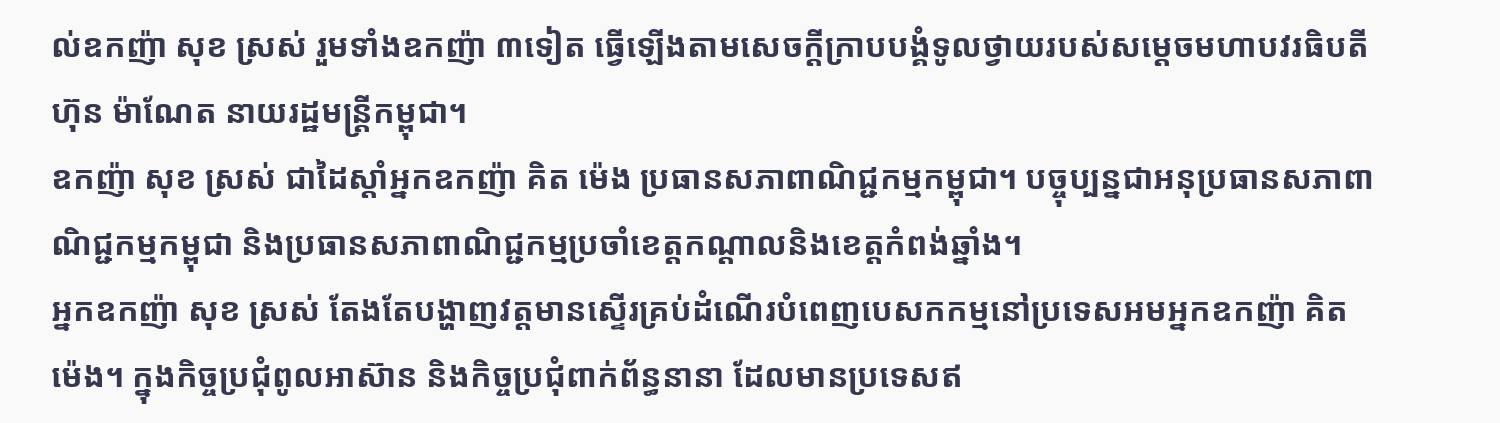ល់ឧកញ៉ា សុខ ស្រស់ រួមទាំងឧកញ៉ា ៣ទៀត ធ្វើឡើងតាមសេចក្តីក្រាបបង្គំទូលថ្វាយរបស់សម្តេចមហាបវរធិបតី ហ៊ុន ម៉ាណែត នាយរដ្ឋមន្រ្តីកម្ពុជា។
ឧកញ៉ា សុខ ស្រស់ ជាដៃស្តាំអ្នកឧកញ៉ា គិត ម៉េង ប្រធានសភាពាណិជ្ជកម្មកម្ពុជា។ បច្ចុប្បន្នជាអនុប្រធានសភាពាណិជ្ជកម្មកម្ពុជា និងប្រធានសភាពាណិជ្ជកម្មប្រចាំខេត្តកណ្តាលនិងខេត្តកំពង់ឆ្នាំង។
អ្នកឧកញ៉ា សុខ ស្រស់ តែងតែបង្ហាញវត្តមានស្ទើរគ្រប់ដំណើរបំពេញបេសកកម្មនៅប្រទេសអមអ្នកឧកញ៉ា គិត ម៉េង។ ក្នុងកិច្ចប្រជុំពូលអាស៊ាន និងកិច្ចប្រជុំពាក់ព័ន្ធនានា ដែលមានប្រទេសឥ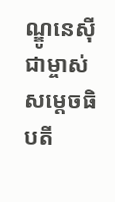ណ្ឌូនេស៊ីជាម្ចាស់ សម្តេចធិបតី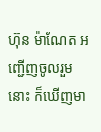ហ៊ុន ម៉ាណែត អញ្ជើញចូលរួមនោះ ក៏ឃើញមា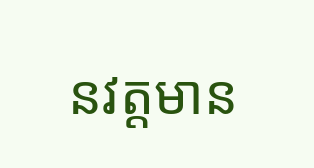នវត្តមាន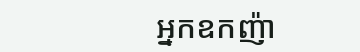អ្នកឧកញ៉ា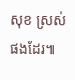សុខ ស្រស់ ផងដែរ៕